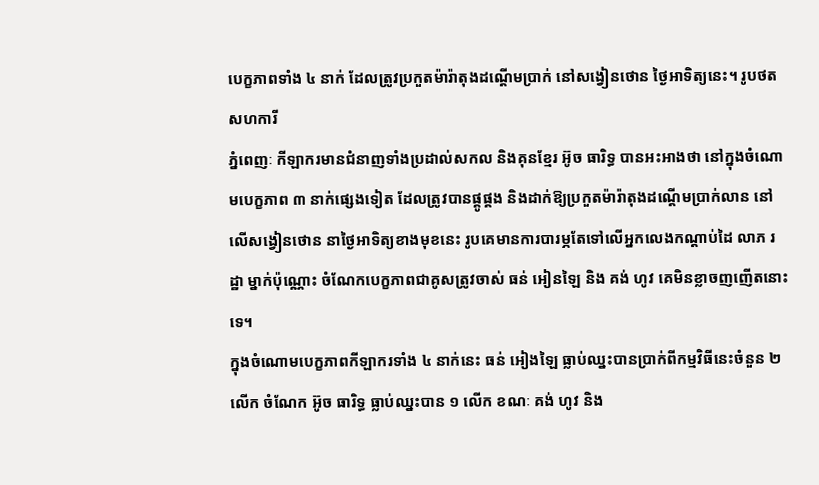បេក្ខភាពទាំង ៤ នាក់ ដែលត្រូវប្រកួតម៉ារ៉ាតុងដណ្តើមប្រាក់ នៅសង្វៀនថោន ថ្ងៃអាទិត្យនេះ។ រូបថត សហការី
ភ្នំពេញៈ កីឡាករមានជំនាញទាំងប្រដាល់សកល និងគុនខ្មែរ អ៊ូច ធារិទ្ធ បានអះអាងថា នៅក្នុងចំណោមបេក្ខភាព ៣ នាក់ផ្សេងទៀត ដែលត្រូវបានផ្គូផ្គង និងដាក់ឱ្យប្រកួតម៉ារ៉ាតុងដណ្តើមប្រាក់លាន នៅលើសង្វៀនថោន នាថ្ងៃអាទិត្យខាងមុខនេះ រូបគេមានការបារម្ភតែទៅលើអ្នកលេងកណ្តាប់ដៃ លាភ រដ្ឋា ម្នាក់ប៉ុណ្ណោះ ចំណែកបេក្ខភាពជាគូសត្រូវចាស់ ធន់ អៀនឡៃ និង គង់ ហូវ គេមិនខ្លាចញញើតនោះទេ។
ក្នុងចំណោមបេក្ខភាពកីឡាករទាំង ៤ នាក់នេះ ធន់ អៀងឡៃ ធ្លាប់ឈ្នះបានប្រាក់ពីកម្មវិធីនេះចំនួន ២ លើក ចំណែក អ៊ូច ធារិទ្ធ ធ្លាប់ឈ្នះបាន ១ លើក ខណៈ គង់ ហូវ និង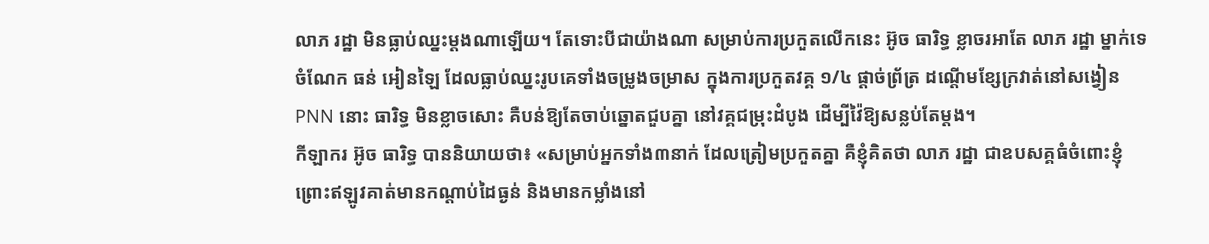លាភ រដ្ឋា មិនធ្លាប់ឈ្នះម្តងណាឡើយ។ តែទោះបីជាយ៉ាងណា សម្រាប់ការប្រកួតលើកនេះ អ៊ូច ធារិទ្ធ ខ្លាចរអាតែ លាភ រដ្ឋា ម្នាក់ទេ ចំណែក ធន់ អៀនឡៃ ដែលធ្លាប់ឈ្នះរូបគេទាំងចម្រូងចម្រាស ក្នុងការប្រកួតវគ្គ ១/៤ ផ្តាច់ព្រ័ត្រ ដណ្តើមខ្សែក្រវាត់នៅសង្វៀន PNN នោះ ធារិទ្ធ មិនខ្លាចសោះ គឺបន់ឱ្យតែចាប់ឆ្នោតជួបគ្នា នៅវគ្គជម្រុះដំបូង ដើម្បីវ៉ៃឱ្យសន្លប់តែម្តង។
កីឡាករ អ៊ូច ធារិទ្ធ បាននិយាយថា៖ «សម្រាប់អ្នកទាំង៣នាក់ ដែលត្រៀមប្រកួតគ្នា គឺខ្ញុំគិតថា លាភ រដ្ឋា ជាឧបសគ្គធំចំពោះខ្ញុំ ព្រោះឥឡូវគាត់មានកណ្តាប់ដៃធ្ងន់ និងមានកម្លាំងនៅ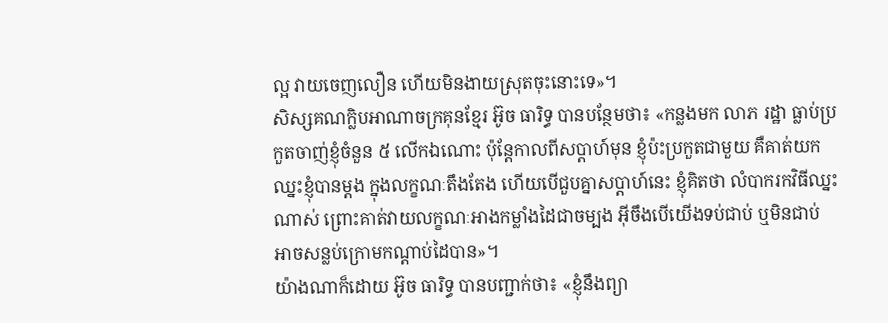ល្អ វាយចេញលឿន ហើយមិនងាយស្រុតចុះនោះទេ»។
សិស្សគណក្លិបអាណាចក្រគុនខ្មែរ អ៊ូច ធារិទ្ធ បានបន្ថែមថា៖ «កន្លងមក លាភ រដ្ឋា ធ្លាប់ប្រកួតចាញ់ខ្ញុំចំនួន ៥ លើកឯណោះ ប៉ុន្តែកាលពីសប្តាហ៍មុន ខ្ញុំប៉ះប្រកួតជាមួយ គឺគាត់យកឈ្នះខ្ញុំបានម្តង ក្នុងលក្ខណៈតឹងតែង ហើយបើជួបគ្នាសប្តាហ៍នេះ ខ្ញុំគិតថា លំបាករកវិធីឈ្នះណាស់ ព្រោះគាត់វាយលក្ខណៈអាងកម្លាំងដៃជាចម្បង អ៊ីចឹងបើយើងទប់ជាប់ ឬមិនជាប់ អាចសន្លប់ក្រោមកណ្តាប់ដៃបាន»។
យ៉ាងណាក៏ដោយ អ៊ូច ធារិទ្ធ បានបញ្ជាក់ថា៖ «ខ្ញុំនឹងព្យា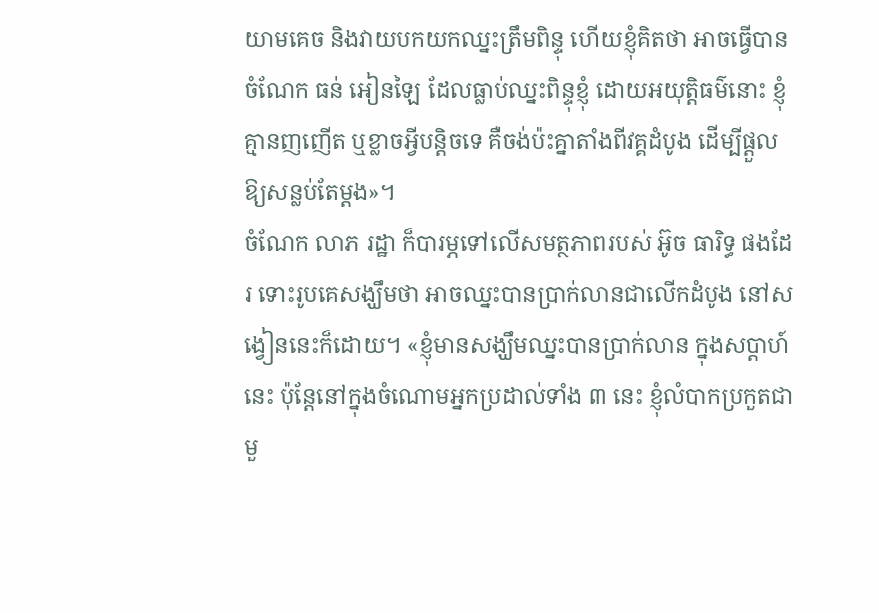យាមគេច និងវាយបកយកឈ្នះត្រឹមពិន្ទុ ហើយខ្ញុំគិតថា អាចធ្វើបាន ចំណែក ធន់ អៀនឡៃ ដែលធ្លាប់ឈ្នះពិន្ទុខ្ញុំ ដោយអយុត្តិធម៌នោះ ខ្ញុំគ្មានញញើត ឬខ្លាចអ្វីបន្តិចទេ គឺចង់ប៉ះគ្នាតាំងពីវគ្គដំបូង ដើម្បីផ្តួលឱ្យសន្លប់តែម្តង»។
ចំណែក លាភ រដ្ឋា ក៏បារម្ភទៅលើសមត្ថភាពរបស់ អ៊ូច ធារិទ្ធ ផងដែរ ទោះរូបគេសង្ឃឹមថា អាចឈ្នះបានប្រាក់លានជាលើកដំបូង នៅសង្វៀននេះក៏ដោយ។ «ខ្ញុំមានសង្ឃឹមឈ្នះបានប្រាក់លាន ក្នុងសប្តាហ៍នេះ ប៉ុន្តែនៅក្នុងចំណោមអ្នកប្រដាល់ទាំង ៣ នេះ ខ្ញុំលំបាកប្រកួតជាមួ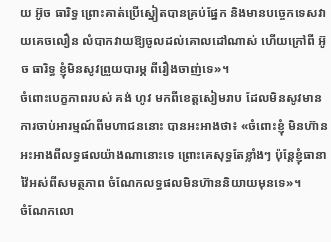យ អ៊ូច ធារិទ្ធ ព្រោះគាត់ប្រើស្នៀតបានគ្រប់ផ្នែក និងមានបច្ចេកទេសវាយគេចលឿន លំបាកវាយឱ្យចូលដល់គោលដៅណាស់ ហើយក្រៅពី អ៊ូច ធារិទ្ធ ខ្ញុំមិនសូវព្រួយបារម្ភ ពីរឿងចាញ់ទេ»។
ចំពោះបេក្ខភាពរបស់ គង់ ហូវ មកពីខេត្តសៀមរាប ដែលមិនសូវមានការចាប់អារម្មណ៍ពីមហាជននោះ បានអះអាងថា៖ «ចំពោះខ្ញុំ មិនហ៊ានអះអាងពីលទ្ធផលយ៉ាងណានោះទេ ព្រោះគេសុទ្ធតែខ្លាំងៗ ប៉ុន្តែខ្ញុំធានាវ៉ៃអស់ពីសមត្ថភាព ចំណែកលទ្ធផលមិនហ៊ាននិយាយមុនទេ»។
ចំណែកលោ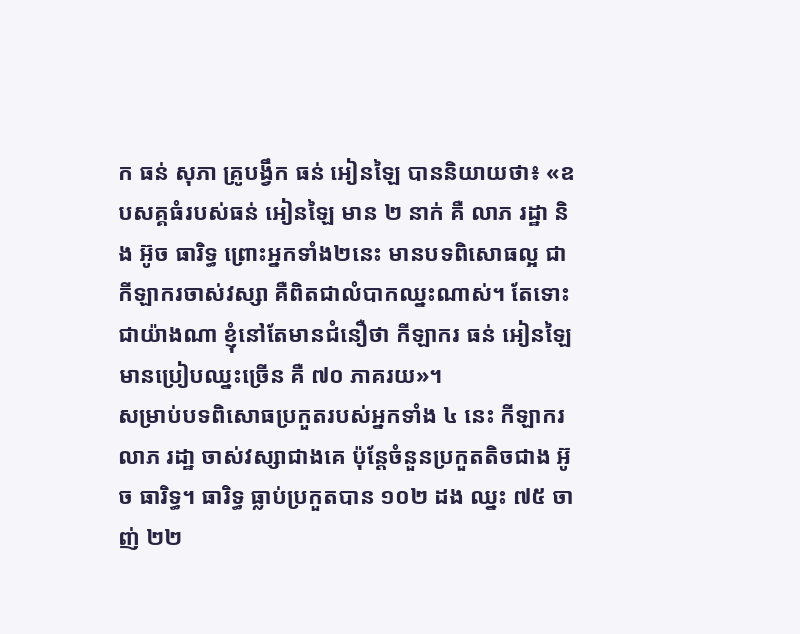ក ធន់ សុភា គ្រូបង្វឹក ធន់ អៀនឡៃ បាននិយាយថា៖ «ឧបសគ្គធំរបស់ធន់ អៀនឡៃ មាន ២ នាក់ គឺ លាភ រដ្ឋា និង អ៊ូច ធារិទ្ធ ព្រោះអ្នកទាំង២នេះ មានបទពិសោធល្អ ជាកីឡាករចាស់វស្សា គឺពិតជាលំបាកឈ្នះណាស់។ តែទោះជាយ៉ាងណា ខ្ញុំនៅតែមានជំនឿថា កីឡាករ ធន់ អៀនឡៃ មានប្រៀបឈ្នះច្រើន គឺ ៧០ ភាគរយ»។
សម្រាប់បទពិសោធប្រកួតរបស់អ្នកទាំង ៤ នេះ កីឡាករ លាភ រដា្ឋ ចាស់វស្សាជាងគេ ប៉ុន្តែចំនួនប្រកួតតិចជាង អ៊ូច ធារិទ្ធ។ ធារិទ្ធ ធ្លាប់ប្រកួតបាន ១០២ ដង ឈ្នះ ៧៥ ចាញ់ ២២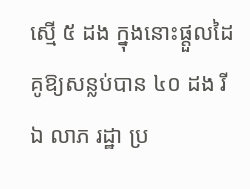ស្មើ ៥ ដង ក្នុងនោះផ្តួលដៃគូឱ្យសន្លប់បាន ៤០ ដង រីឯ លាភ រដ្ឋា ប្រ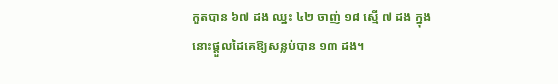កួតបាន ៦៧ ដង ឈ្នះ ៤២ ចាញ់ ១៨ ស្មើ ៧ ដង ក្នុងនោះផ្តួលដៃគេឱ្យសន្លប់បាន ១៣ ដង។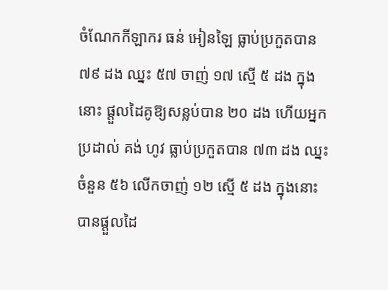ចំណែកកីឡាករ ធន់ អៀនឡៃ ធ្លាប់ប្រកួតបាន ៧៩ ដង ឈ្នះ ៥៧ ចាញ់ ១៧ ស្មើ ៥ ដង ក្នុងនោះ ផ្តួលដៃគូឱ្យសន្លប់បាន ២០ ដង ហើយអ្នកប្រដាល់ គង់ ហូវ ធ្លាប់ប្រកួតបាន ៧៣ ដង ឈ្នះចំនួន ៥៦ លើកចាញ់ ១២ ស្មើ ៥ ដង ក្នុងនោះបានផ្តួលដៃ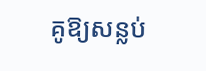គូឱ្យសន្លប់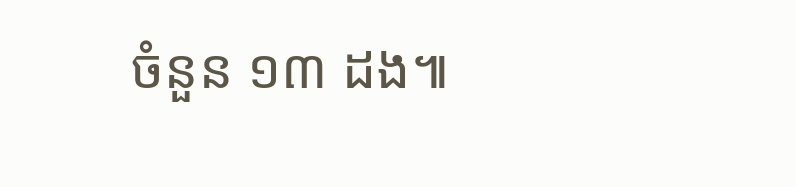ចំនួន ១៣ ដង៕